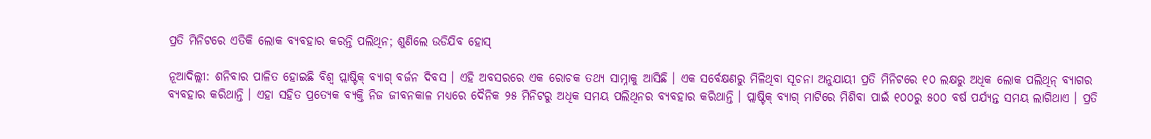ପ୍ରତି ମିନିଟରେ ଏତିକି ଲୋକ ବ୍ୟବହାର କରନ୍ତି ପଲିଥିନ; ଶୁଣିଲେ ଉଡିଯିବ ହୋସ୍

ନୂଆଦିଲ୍ଲୀ: ଶନିବାର ପାଳିତ ହୋଇଛି ବିଶ୍ୱ ପ୍ଲାଷ୍ଟିକ୍ ବ୍ୟାଗ୍ ବର୍ଜନ ଦିବସ । ଏହି ଅବସରରେ ଏକ ରୋଚକ ତଥ୍ୟ ସାମ୍ନାକୁ ଆସିଛି । ଏକ ସର୍ବେକ୍ଷଣରୁ ମିଳିଥିବା ସୂଚନା ଅନୁଯାୟୀ ପ୍ରତି ମିନିଟରେ ୧୦ ଲକ୍ଷରୁ ଅଧିକ ଲୋକ ପଲିଥିନ୍ ବ୍ୟାଗର ବ୍ୟବହାର କରିଥାନ୍ତି । ଏହା ସହିତ ପ୍ରତ୍ୟେକ ବ୍ୟକ୍ତି ନିଜ ଜୀବନକାଳ ମଧ୍ୟରେ ଦୈନିକ ୨୫ ମିନିଟରୁ ଅଧିକ ସମୟ ପଲିଥିନର ବ୍ୟବହାର କରିଥାନ୍ତି । ପ୍ଲାଷ୍ଟିକ୍ ବ୍ୟାଗ୍ ମାଟିରେ ମିଶିବା ପାଇଁ ୧୦୦ରୁ ୫୦୦ ବର୍ଷ ପର୍ଯ୍ୟନ୍ତ ସମୟ ଲାଗିଥାଏ । ପ୍ରତି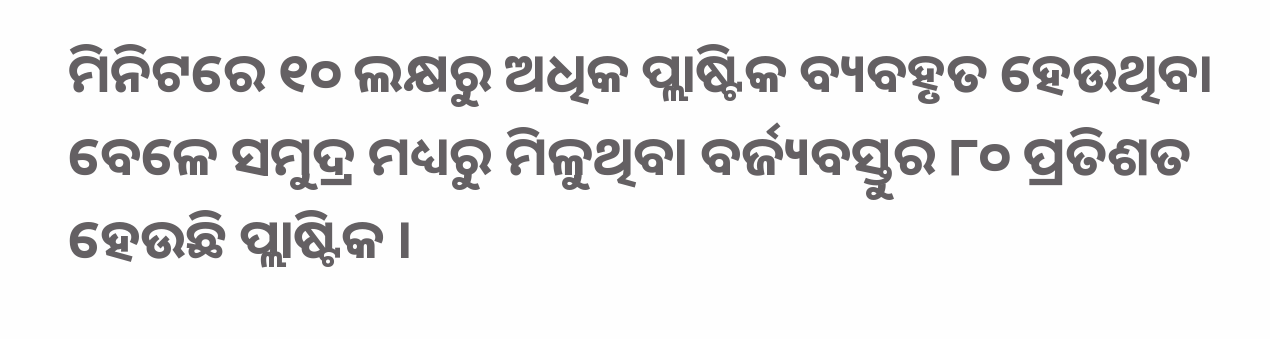ମିନିଟରେ ୧୦ ଲକ୍ଷରୁ ଅଧିକ ପ୍ଲାଷ୍ଟିକ ବ୍ୟବହୃତ ହେଉଥିବା ବେଳେ ସମୁଦ୍ର ମଧ୍ୟରୁ ମିଳୁଥିବା ବର୍ଜ୍ୟବସ୍ତୁର ୮୦ ପ୍ରତିଶତ ହେଉଛି ପ୍ଲାଷ୍ଟିକ ।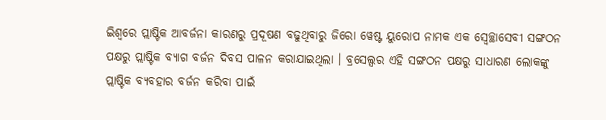ଇିଶ୍ୱରେ ପ୍ଲାଷ୍ଟିକ ଆବର୍ଜନା କାରଣରୁ ପ୍ରଦୂଷଣ ବଢୁଥିବାରୁ ଜିରୋ ୱେଷ୍ଟ ୟୁରୋପ ନାମକ ଏକ ସ୍ୱେଚ୍ଛାସେବୀ ସଙ୍ଗଠନ ପକ୍ଷରୁ ପ୍ଲାଷ୍ଟିକ ବ୍ୟାଗ ବର୍ଜନ ଦିବସ ପାଳନ କରାଯାଇଥିଲା । ବ୍ରସେଲ୍ସର ଏହି ସଙ୍ଗଠନ ପକ୍ଷରୁ ସାଧାରଣ ଲୋକଙ୍କୁ ପ୍ଲାଷ୍ଟିକ ବ୍ୟବହାର ବର୍ଜନ କରିବା ପାଇଁ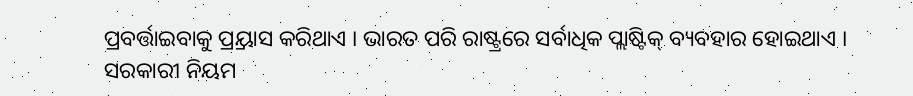ପ୍ରବର୍ତ୍ତାଇବାକୁ ପ୍ର୍ରୟାସ କରିଥାଏ । ଭାରତ ପରି ରାଷ୍ଟ୍ରରେ ସର୍ବାଧିକ ପ୍ଲାଷ୍ଟିକ୍ ବ୍ୟବହାର ହୋଇଥାଏ । ସରକାରୀ ନିୟମ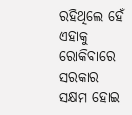ରହିଥିଲେ ହେଁ ଏହାକୁ ରୋକିବାରେ ସରକାର ସକ୍ଷମ ହୋଇ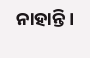ନାହାନ୍ତି ।